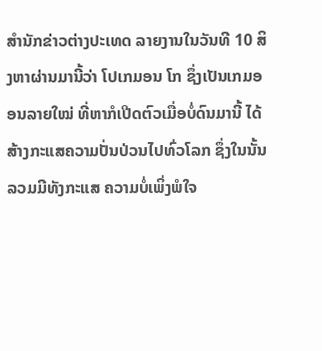ສຳນັກຂ່າວຕ່າງປະເທດ ລາຍງານໃນວັນທີ 10 ສິງຫາຜ່ານມານີ້ວ່າ ໂປເກມອນ ໂກ ຊຶ່ງເປັນເກມອອນລາຍໃໝ່ ທີ່ຫາກໍເປີດຕົວເມື່ອບໍ່ດົນມານີ້ ໄດ້ສ້າງກະແສຄວາມປັ່ນປ່ວນໄປທົ່ວໂລກ ຊຶ່ງໃນນັ້ນລວມມີທັງກະແສ ຄວາມບໍ່ເພິ່ງພໍໃຈ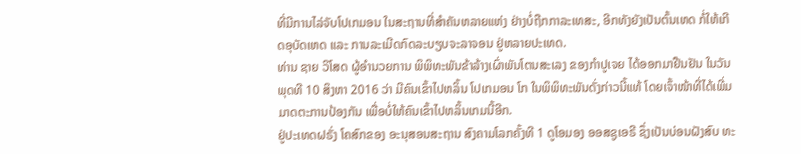ທີ່ມີການໄລ່ຈັບໂປເກມອນ ໃນສະຖານທີ່ສຳຄັນຫລາຍແຫ່ງ ຢ່າງບໍ່ຖືກກາລະເທສະ, ອີກທັງຍັງເປັນຕົ້ນເຫດ ກໍ່ໃຫ້ເກີດອຸບັດເຫດ ແລະ ການລະເມີດກົດລະບຽບຈະລາຈອນ ຢູ່ຫລາຍປະເທດ.
ທ່ານ ຊາຍ ວິໂສດ ຜູ້ອຳນວຍການ ພິພິທະພັນຂ້າລ້າງເຜົ່າພັນໂຕນສະເລງ ຂອງກຳປູເຈຍ ໄດ້ອອກມາຢືນຢັນ ໃນວັນພຸດທີ 10 ສິງຫາ 2016 ວ່າ ມີຄົນເຂົ້າໄປຫລິ້ນ ໂປເກມອນ ໂກ ໃນພິພິທະພັນດັ່ງກ່າວນີ້ແທ້ ໂດຍເຈົ້າໜ້າທີ່ໄດ້ເພີ່ມມາດຕະການປ້ອງກັນ ເພື່ອບໍ່ໃຫ້ຄົນເຂົ້າໄປຫລິ້ນເກມນີ້ອີກ.
ຢູ່ປະເທດຝຣັ່ງ ໂຄສົກຂອງ ອະນຸສອນສະຖານ ສົງຄາມໂລກຄັ້ງທີ 1 ດູໂອມອງ ອອສຊູເອຣີ ຊຶ່ງເປັນບ່ອນຝັງສົບ ທະ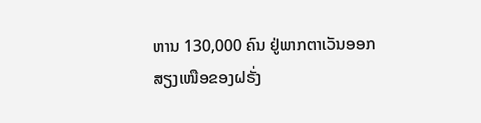ຫານ 130,000 ຄົນ ຢູ່ພາກຕາເວັນອອກສຽງເໜືອຂອງຝຣັ່ງ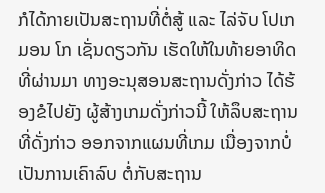ກໍໄດ້ກາຍເປັນສະຖານທີ່ຕໍ່ສູ້ ແລະ ໄລ່ຈັບ ໂປເກມອນ ໂກ ເຊັ່ນດຽວກັນ ເຮັດໃຫ້ໃນທ້າຍອາທິດທີ່ຜ່ານມາ ທາງອະນຸສອນສະຖານດັ່ງກ່າວ ໄດ້ຮ້ອງຂໍໄປຍັງ ຜູ້ສ້າງເກມດັ່ງກ່າວນີ້ ໃຫ້ລຶບສະຖານທີ່ດັ່ງກ່າວ ອອກຈາກແຜນທີ່ເກມ ເນື່ອງຈາກບໍ່ເປັນການເຄົາລົບ ຕໍ່ກັບສະຖານ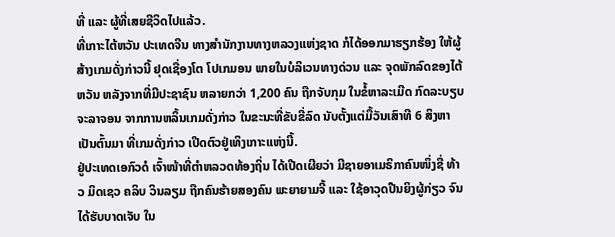ທີ່ ແລະ ຜູ້ທີ່ເສຍຊີວິດໄປແລ້ວ.
ທີ່ເກາະໄຕ້ຫວັນ ປະເທດຈີນ ທາງສຳນັກງານທາງຫລວງແຫ່ງຊາດ ກໍໄດ້ອອກມາຮຽກຮ້ອງ ໃຫ້ຜູ້ສ້າງເກມດັ່ງກ່າວນີ້ ຢຸດເຊື່ອງໂຕ ໂປເກມອນ ພາຍໃນບໍລິເວນທາງດ່ວນ ແລະ ຈຸດພັກລົດຂອງໄຕ້ຫວັນ ຫລັງຈາກທີ່ມີປະຊາຊົນ ຫລາຍກວ່າ 1,200 ຄົນ ຖືກຈັບກຸມ ໃນຂໍ້ຫາລະເມີດ ກົດລະບຽບຈະລາຈອນ ຈາກການຫລິ້ນເກມດັ່ງກ່າວ ໃນຂະນະທີ່ຂັບຂີ່ລົດ ນັບຕັ້ງແຕ່ມື້ວັນເສົາທີ 6 ສິງຫາເປັນຕົ້ນມາ ທີ່ເກມດັ່ງກ່າວ ເປີດຕົວຢູ່ເທິງເກາະແຫ່ງນີ້.
ຢູ່ປະເທດເອກົວດໍ ເຈົ້າໜ້າທີ່ຕຳຫລວດທ້ອງຖິ່ນ ໄດ້ເປີດເຜີຍວ່າ ມີຊາຍອາເມຣິກາຄົນໜຶ່ງຊື່ ທ້າວ ມິດເຊວ ຄລິບ ວິນລຽມ ຖືກຄົນຮ້າຍສອງຄົນ ພະຍາຍາມຈີ້ ແລະ ໃຊ້ອາວຸດປືນຍິງຜູ້ກ່ຽວ ຈົນໄດ້ຮັບບາດເຈັບ ໃນ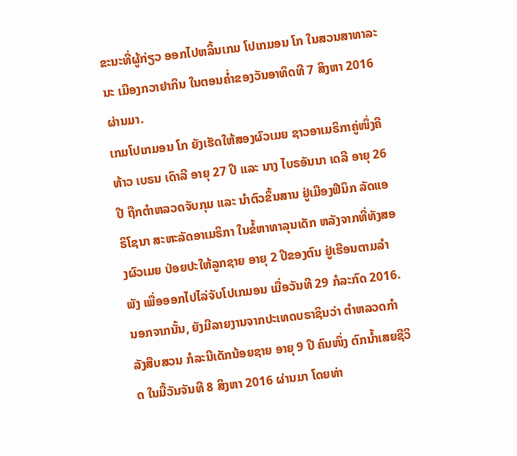ຂະນະທີ່ຜູ້ກ່ຽວ ອອກໄປຫລິ້ນເກມ ໂປເກມອນ ໂກ ໃນສວນສາທາລະນະ ເມືອງກວາຢາກິນ ໃນຕອນຄ່ຳຂອງວັນອາທິດທີ 7 ສິງຫາ 2016 ຜ່ານມາ.
ເກມໂປເກມອນ ໂກ ຍັງເຮັດໃຫ້ສອງຜົວເມຍ ຊາວອາເມຣິກາຄູ່ໜຶ່ງຄື ທ້າວ ເບຣນ ເດົາລີ ອາຍຸ 27 ປີ ແລະ ນາງ ໄບຣອັນນາ ເດລີ ອາຍຸ 26 ປີ ຖືກຕຳຫລວດຈັບກຸມ ແລະ ນຳຕົວຂຶ້ນສານ ຢູ່ເມືອງຟີນິກ ລັດແອຣິໂຊນາ ສະຫະລັດອາເມຣິກາ ໃນຂໍ້ຫາທາລຸນເດັກ ຫລັງຈາກທີ່ທັງສອງຜົວເມຍ ປ່ອຍປະໃຫ້ລູກຊາຍ ອາຍຸ 2 ປີຂອງຕົນ ຢູ່ເຮືອນຕາມລຳພັງ ເພື່ອອອກໄປໄລ່ຈັບໂປເກມອນ ເມື່ອວັນທີ 29 ກໍລະກົດ 2016.
ນອກຈາກນັ້ນ, ຍັງມີລາຍງານຈາກປະເທດບຣາຊິນວ່າ ຕຳຫລວດກຳລັງສືບສວນ ກໍລະນີເດັກນ້ອຍຊາຍ ອາຍຸ 9 ປີ ຄົນໜຶ່ງ ຕົກນ້ຳເສຍຊີວິດ ໃນມື້ວັນຈັນທີ 8 ສິງຫາ 2016 ຜ່ານມາ ໂດຍທ່າ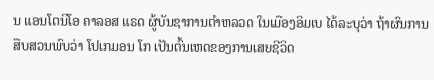ນ ແອນໂຕນິໂອ ຄາລອສ ແຣດ ຜູ້ບັນຊາການຕຳຫລວດ ໃນເມືອງອິມເບ ໄດ້ລະບຸວ່າ ຖ້າຜົນການສືບສວນພົບວ່າ ໂປເກມອນ ໂກ ເປັນຕົ້ນເຫດຂອງການເສຍຊີວິດ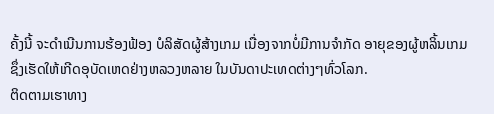ຄັ້ງນີ້ ຈະດຳເນີນການຮ້ອງຟ້ອງ ບໍລິສັດຜູ້ສ້າງເກມ ເນື່ອງຈາກບໍ່ມີການຈຳກັດ ອາຍຸຂອງຜູ້ຫລິ້ນເກມ ຊຶ່ງເຮັດໃຫ້ເກີດອຸບັດເຫດຢ່າງຫລວງຫລາຍ ໃນບັນດາປະເທດຕ່າງໆທົ່ວໂລກ.
ຕິດຕາມເຮາທາງ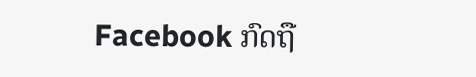Facebook ກົດຖື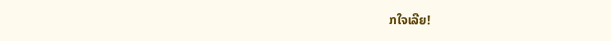ກໃຈເລີຍ!